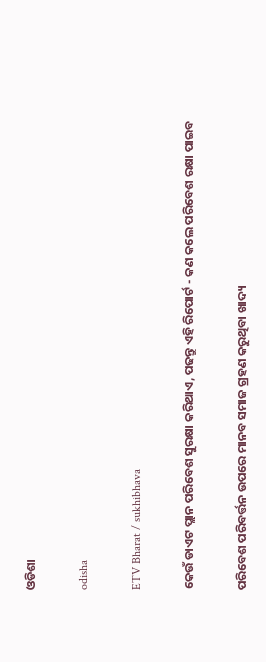ଓଡିଶା

odisha

ETV Bharat / sukhibhava

କେଉଁ ଡାଏଟ ପ୍ଲାନ ପରିବେଶ ସୁରକ୍ଷା କରିଥାଏ, ପଢନ୍ତୁ ଏହି ରିପୋର୍ଟ - କଣ କଲେ ପରିବେଶ ରକ୍ଷା ପାଇବ

ପରିବେଶ ପରିବର୍ତ୍ତନ ଉପରେ ମାନବ ସମାଜ ଗ୍ରହଣ କରୁଥିବା ଖାଦ୍ୟ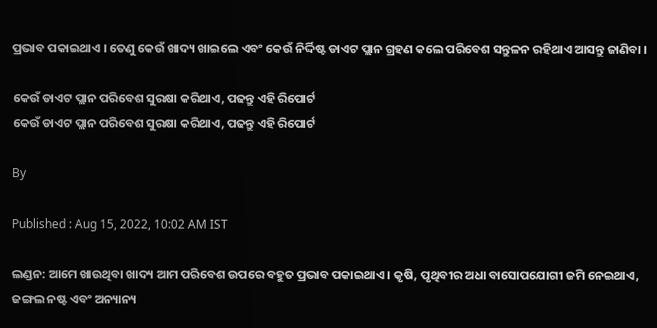ପ୍ରଭାବ ପକାଇଥାଏ । ତେଣୁ କେଉଁ ଖାଦ୍ୟ ଖାଇଲେ ଏବଂ କେଉଁ ନିର୍ଦ୍ଦିଷ୍ଟ ଡାଏଟ ପ୍ଲାନ ଗ୍ରହଣ କଲେ ପରିବେଶ ସନ୍ତୁଳନ ରହିଥାଏ ଆସନ୍ତୁ ଜାଣିବା ।

କେଉଁ ଡାଏଟ ପ୍ଲାନ ପରିବେଶ ସୁରକ୍ଷା କରିଥାଏ, ପଢନ୍ତୁ ଏହି ରିପୋର୍ଟ
କେଉଁ ଡାଏଟ ପ୍ଲାନ ପରିବେଶ ସୁରକ୍ଷା କରିଥାଏ, ପଢନ୍ତୁ ଏହି ରିପୋର୍ଟ

By

Published : Aug 15, 2022, 10:02 AM IST

ଲଣ୍ଡନ: ଆମେ ଖାଉଥିବା ଖାଦ୍ୟ ଆମ ପରିବେଶ ଉପରେ ବହୁତ ପ୍ରଭାବ ପକାଇଥାଏ । କୃଷି, ପୃଥିବୀର ଅଧା ବାସୋପଯୋଗୀ ଜମି ନେଇଥାଏ, ଜଙ୍ଗଲ ନଷ୍ଟ ଏବଂ ଅନ୍ୟାନ୍ୟ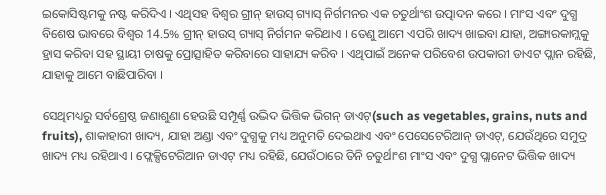ଇକୋସିଷ୍ଟମକୁ ନଷ୍ଟ କରିଦିଏ । ଏଥିସହ ବିଶ୍ବର ଗ୍ରୀନ୍ ହାଉସ୍ ଗ୍ୟାସ୍ ନିର୍ଗମନର ଏକ ଚତୁର୍ଥାଂଶ ଉତ୍ପାଦନ କରେ । ମାଂସ ଏବଂ ଦୁଗ୍ଧ ବିଶେଷ ଭାବରେ ବିଶ୍ବର 14.5% ଗ୍ରୀନ୍ ହାଉସ୍ ଗ୍ୟାସ୍ ନିର୍ଗମନ କରିଥାଏ । ତେଣୁ ଆମେ ଏପରି ଖାଦ୍ୟ ଖାଇବା ଯାହା, ଅଙ୍ଗାରକାମ୍ଲକୁ ହ୍ରାସ କରିବା ସହ ସ୍ଥାୟୀ ଚାଷକୁ ପ୍ରୋତ୍ସାହିତ କରିବାରେ ସାହାଯ୍ୟ କରିବ । ଏଥିପାଇଁ ଅନେକ ପରିବେଶ ଉପକାରୀ ଡାଏଟ ପ୍ଲାନ ରହିଛି, ଯାହାକୁ ଆମେ ବାଛିପାରିବା ।

ସେଥିମଧ୍ୟରୁ ସର୍ବଶ୍ରେଷ୍ଠ ଜଣାଶୁଣା ହେଉଛି ସମ୍ପୂର୍ଣ୍ଣ ଉଦ୍ଭିଦ ଭିତ୍ତିକ ଭିଗନ୍ ଡାଏଟ୍(such as vegetables, grains, nuts and fruits), ଶାକାହାରୀ ଖାଦ୍ୟ, ଯାହା ଅଣ୍ଡା ଏବଂ ଦୁଗ୍ଧକୁ ମଧ୍ୟ ଅନୁମତି ଦେଇଥାଏ ଏବଂ ପେସେଟେରିଆନ୍ ଡାଏଟ୍, ଯେଉଁଥିରେ ସମୁଦ୍ର ଖାଦ୍ୟ ମଧ୍ୟ ରହିଥାଏ । ଫ୍ଲେକ୍ସିଟେରିଆନ ଡାଏଟ୍ ମଧ୍ୟ ରହିଛି, ଯେଉଁଠାରେ ତିନି ଚତୁର୍ଥାଂଶ ମାଂସ ଏବଂ ଦୁଗ୍ଧ ପ୍ଲାନେଟ ଭିତ୍ତିକ ଖାଦ୍ୟ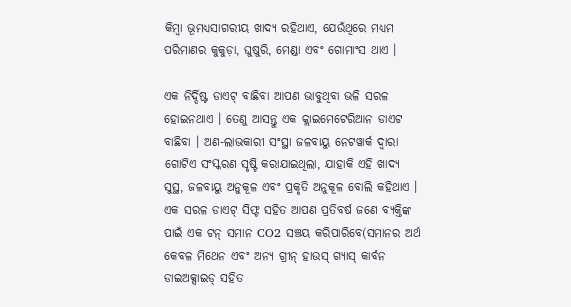କିମ୍ବା ଭୂମଧ୍ୟସାଗରୀୟ ଖାଦ୍ୟ ରହିଥାଏ, ଯେଉଁଥିରେ ମଧ୍ୟମ ପରିମାଣର କୁକୁଡ଼ା, ଘୁଷୁରି, ମେଣ୍ଡା ଏବଂ ଗୋମାଂସ ଥାଏ ।

ଏକ ନିର୍ଦ୍ଦିଷ୍ଟ ଡାଏଟ୍ ବାଛିବା ଆପଣ ଭାବୁଥିବା ଭଳି ସରଳ ହୋଇନଥାଏ । ତେଣୁ ଆସନ୍ତୁ ଏକ କ୍ଲାଇମେଟେରିଆନ ଡାଏଟ ବାଛିବା । ଅଣ-ଲାଭକାରୀ ସଂସ୍ଥା ଜଳବାୟୁ ନେଟୱାର୍କ ଦ୍ୱାରା ଗୋଟିଏ ସଂସ୍କରଣ ସୃଷ୍ଟି କରାଯାଇଥିଲା, ଯାହାକି ଏହି ଖାଦ୍ୟ ସୁସ୍ଥ, ଜଳବାୟୁ ଅନୁକୂଳ ଏବଂ ପ୍ରକୃତି ଅନୁକୂଳ ବୋଲି କହିଥାଏ । ଏକ ସରଳ ଡାଏଟ୍ ସିଫ୍ଟ ସହିତ ଆପଣ ପ୍ରତିବର୍ଷ ଜଣେ ବ୍ୟକ୍ତିଙ୍କ ପାଇଁ ଏକ ଟନ୍ ସମାନ CO2 ସଞ୍ଚୟ କରିପାରିବେ(ସମାନର ଅର୍ଥ କେବଳ ମିଥେନ ଏବଂ ଅନ୍ୟ ଗ୍ରୀନ୍ ହାଉସ୍ ଗ୍ୟାସ୍ କାର୍ବନ ଡାଇଅକ୍ସାଇଡ୍ ସହିତ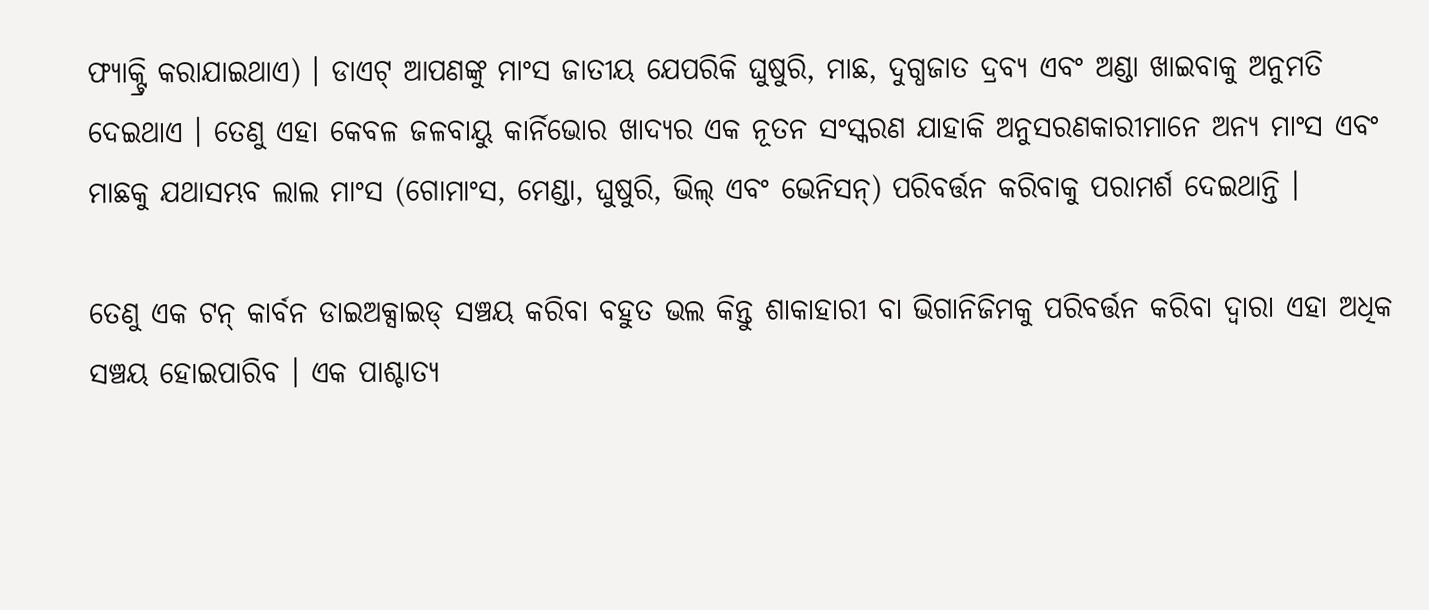ଫ୍ୟାକ୍ଟ୍ରି କରାଯାଇଥାଏ) । ଡାଏଟ୍ ଆପଣଙ୍କୁ ମାଂସ ଜାତୀୟ ଯେପରିକି ଘୁଷୁରି, ମାଛ, ଦୁଗ୍ଧଜାତ ଦ୍ରବ୍ୟ ଏବଂ ଅଣ୍ଡା ଖାଇବାକୁ ଅନୁମତି ଦେଇଥାଏ । ତେଣୁ ଏହା କେବଳ ଜଳବାୟୁ କାର୍ନିଭୋର ଖାଦ୍ୟର ଏକ ନୂତନ ସଂସ୍କରଣ ଯାହାକି ଅନୁସରଣକାରୀମାନେ ଅନ୍ୟ ମାଂସ ଏବଂ ମାଛକୁ ଯଥାସମ୍ଭବ ଲାଲ ମାଂସ (ଗୋମାଂସ, ମେଣ୍ଡା, ଘୁଷୁରି, ଭିଲ୍ ଏବଂ ଭେନିସନ୍) ପରିବର୍ତ୍ତନ କରିବାକୁ ପରାମର୍ଶ ଦେଇଥାନ୍ତି ।

ତେଣୁ ଏକ ଟନ୍ କାର୍ବନ ଡାଇଅକ୍ସାଇଡ୍ ସଞ୍ଚୟ କରିବା ବହୁତ ଭଲ କିନ୍ତୁ ଶାକାହାରୀ ବା ଭିଗାନିଜିମକୁ ପରିବର୍ତ୍ତନ କରିବା ଦ୍ବାରା ଏହା ଅଧିକ ସଞ୍ଚୟ ହୋଇପାରିବ । ଏକ ପାଶ୍ଚାତ୍ୟ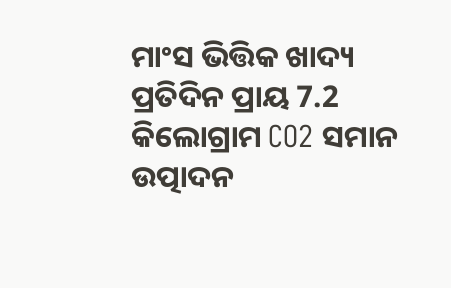ମାଂସ ଭିତ୍ତିକ ଖାଦ୍ୟ ପ୍ରତିଦିନ ପ୍ରାୟ 7.2 କିଲୋଗ୍ରାମ CO2 ସମାନ ଉତ୍ପାଦନ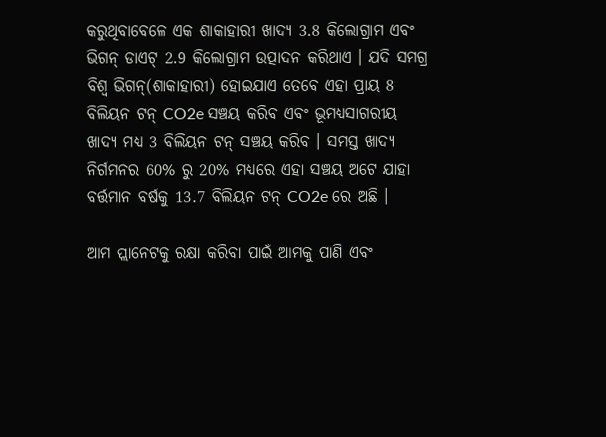କରୁଥିବାବେଳେ ଏକ ଶାକାହାରୀ ଖାଦ୍ୟ 3.8 କିଲୋଗ୍ରାମ ଏବଂ ଭିଗନ୍ ଡାଏଟ୍ 2.9 କିଲୋଗ୍ରାମ ଉତ୍ପାଦନ କରିଥାଏ । ଯଦି ସମଗ୍ର ବିଶ୍ୱ ଭିଗନ୍(ଶାକାହାରୀ) ହୋଇଯାଏ ତେବେ ଏହା ପ୍ରାୟ 8 ବିଲିୟନ ଟନ୍ CO2e ସଞ୍ଚୟ କରିବ ଏବଂ ଭୂମଧ୍ୟସାଗରୀୟ ଖାଦ୍ୟ ମଧ୍ୟ 3 ବିଲିୟନ ଟନ୍ ସଞ୍ଚୟ କରିବ । ସମସ୍ତ ଖାଦ୍ୟ ନିର୍ଗମନର 60% ରୁ 20% ମଧ୍ୟରେ ଏହା ସଞ୍ଚୟ ଅଟେ ଯାହା ବର୍ତ୍ତମାନ ବର୍ଷକୁ 13.7 ବିଲିୟନ ଟନ୍ CO2e ରେ ଅଛି ।

ଆମ ପ୍ଲାନେଟକୁ ରକ୍ଷା କରିବା ପାଇଁ ଆମକୁ ପାଣି ଏବଂ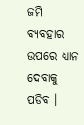ଜମି ବ୍ୟବହାର ଉପରେ ଧ୍ୟାନ ଦେବାକୁ ପଡିବ ।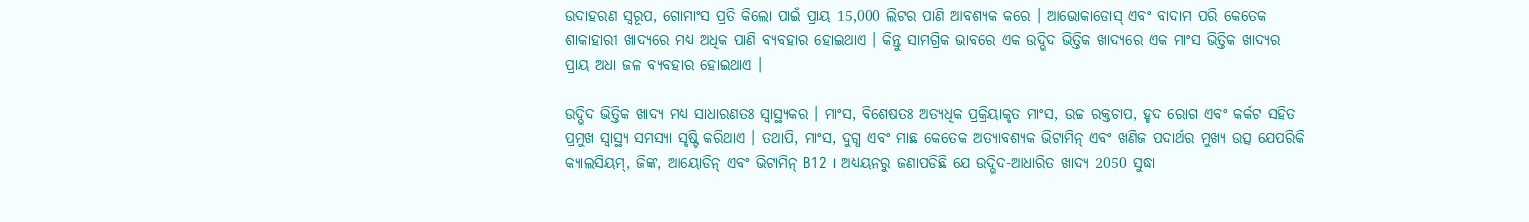ଉଦାହରଣ ସ୍ୱରୂପ, ଗୋମାଂସ ପ୍ରତି କିଲୋ ପାଇଁ ପ୍ରାୟ 15,000 ଲିଟର ପାଣି ଆବଶ୍ୟକ କରେ । ଆଭୋକାଡୋସ୍ ଏବଂ ବାଦାମ ପରି କେତେକ ଶାକାହାରୀ ଖାଦ୍ୟରେ ମଧ୍ୟ ଅଧିକ ପାଣି ବ୍ୟବହାର ହୋଇଥାଏ । କିନ୍ତୁ ସାମଗ୍ରିକ ଭାବରେ ଏକ ଉଦ୍ଭିଦ ଭିତ୍ତିକ ଖାଦ୍ୟରେ ଏକ ମାଂସ ଭିତ୍ତିକ ଖାଦ୍ୟର ପ୍ରାୟ ଅଧା ଜଳ ବ୍ୟବହାର ହୋଇଥାଏ ।

ଉଦ୍ଭିଦ ଭିତ୍ତିକ ଖାଦ୍ୟ ମଧ୍ୟ ସାଧାରଣତଃ ସ୍ୱାସ୍ଥ୍ୟକର । ମାଂସ, ବିଶେଷତଃ ଅତ୍ୟଧିକ ପ୍ରକ୍ରିୟାକୃତ ମାଂସ, ଉଚ୍ଚ ରକ୍ତଚାପ, ହୃଦ ରୋଗ ଏବଂ କର୍କଟ ସହିତ ପ୍ରମୁଖ ସ୍ୱାସ୍ଥ୍ୟ ସମସ୍ୟା ସୃଷ୍ଟି କରିଥାଏ । ତଥାପି, ମାଂସ, ଦୁଗ୍ଧ ଏବଂ ମାଛ କେତେକ ଅତ୍ୟାବଶ୍ୟକ ଭିଟାମିନ୍ ଏବଂ ଖଣିଜ ପଦାର୍ଥର ମୁଖ୍ୟ ଉତ୍ସ ଯେପରିକି କ୍ୟାଲସିୟମ୍, ଜିଙ୍କ, ଆୟୋଡିନ୍ ଏବଂ ଭିଟାମିନ୍ B12 । ଅଧ୍ୟୟନରୁ ଜଣାପଡିଛି ଯେ ଉଦ୍ଭିଦ-ଆଧାରିତ ଖାଦ୍ୟ 2050 ସୁଦ୍ଧା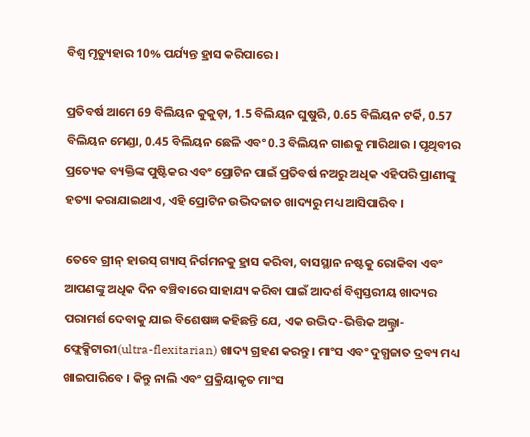ବିଶ୍ବ ମୃତ୍ୟୁହାର 10% ପର୍ଯ୍ୟନ୍ତ ହ୍ରାସ କରିପାରେ ।

ପ୍ରତିବର୍ଷ ଆମେ 69 ବିଲିୟନ କୁକୁଡ଼ା, 1.5 ବିଲିୟନ ଘୁଷୁରି, 0.65 ବିଲିୟନ ଟର୍କି, 0.57 ବିଲିୟନ ମେଣ୍ଡା, 0.45 ବିଲିୟନ ଛେଳି ଏବଂ 0.3 ବିଲିୟନ ଗାଈକୁ ମାରିଥାଉ । ପୃଥିବୀର ପ୍ରତ୍ୟେକ ବ୍ୟକ୍ତିଙ୍କ ପୁଷ୍ଟିକର ଏବଂ ପ୍ରୋଟିନ ପାଇଁ ପ୍ରତିବର୍ଷ ନଅରୁ ଅଧିକ ଏହିପରି ପ୍ରାଣୀଙ୍କୁ ହତ୍ୟା କରାଯାଇଥାଏ, ଏହି ପ୍ରୋଟିନ ଉଦ୍ଭିଦଜାତ ଖାଦ୍ୟରୁ ମଧ୍ୟ ଆସିପାରିବ ।

ତେବେ ଗ୍ରୀନ୍ ହାଉସ୍ ଗ୍ୟାସ୍ ନିର୍ଗମନକୁ ହ୍ରାସ କରିବା, ବାସସ୍ଥାନ ନଷ୍ଟକୁ ରୋକିବା ଏବଂ ଆପଣଙ୍କୁ ଅଧିକ ଦିନ ବଞ୍ଚିବାରେ ସାହାଯ୍ୟ କରିବା ପାଇଁ ଆଦର୍ଶ ବିଶ୍ୱସ୍ତରୀୟ ଖାଦ୍ୟର ପରାମର୍ଶ ଦେବାକୁ ଯାଇ ବିଶେଷଜ୍ଞ କହିଛନ୍ତି ଯେ, ଏକ ଉଦ୍ଭିଦ-ଭିତ୍ତିକ ଅଲ୍ଟ୍ରା-ଫ୍ଲେକ୍ସିଟାରୀ(ultra-flexitarian) ଖାଦ୍ୟ ଗ୍ରହଣ କରନ୍ତୁ । ମାଂସ ଏବଂ ଦୁଗ୍ଧଜାତ ଦ୍ରବ୍ୟ ମଧ୍ୟ ଖାଇପାରିବେ । କିନ୍ତୁ ନାଲି ଏବଂ ପ୍ରକ୍ରିୟାକୃତ ମାଂସ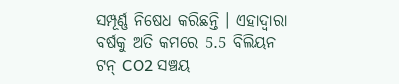ସମ୍ପୂର୍ଣ୍ଣ ନିଷେଧ କରିଛନ୍ତି । ଏହାଦ୍ବାରା ବର୍ଷକୁ ଅତି କମରେ 5.5 ବିଲିୟନ ଟନ୍ CO2 ସଞ୍ଚୟ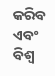କରିବ ଏବଂ ବିଶ୍ବ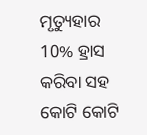ମୃତ୍ୟୁହାର 10% ହ୍ରାସ କରିବା ସହ କୋଟି କୋଟି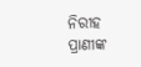ନିରୀହ ପ୍ରାଣୀଙ୍କ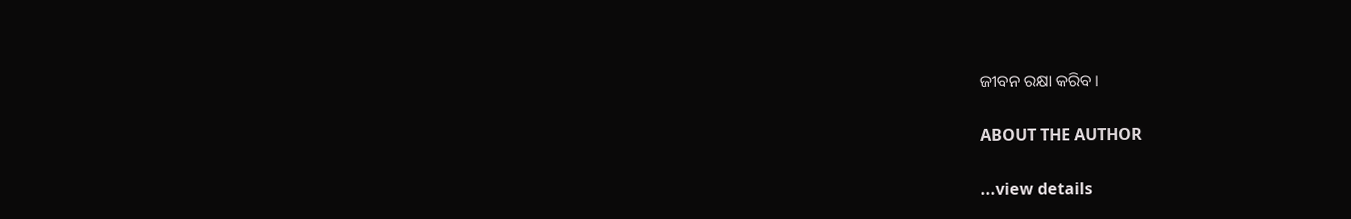ଜୀବନ ରକ୍ଷା କରିବ ।

ABOUT THE AUTHOR

...view details